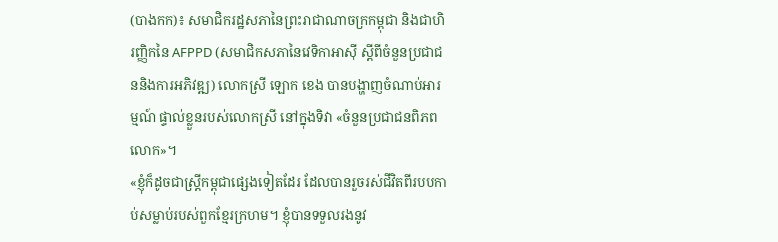(បាងកក)៖ សមាជិករដ្ឋសភានៃព្រះរាជាណាចក្រកម្ពុជា និងជាហិរញ្ញិកនៃ AFPPD (សមាជិកសភានៃវេទិកាអាស៊ី ស្តីពីចំនួនប្រជាជននិងការអភិវឌ្ឍ) លោកស្រី ឡោក ខេង បានបង្ហាញចំណាប់អារម្មណ៍ ផ្ទាល់ខ្លួនរបស់លោកស្រី នៅក្នុងទិវា «ចំនួនប្រជាជនពិភពលោក»។
«ខ្ញុំក៏ដូចជាស្ត្រីកម្ពុជាផ្សេងទៀតដែរ ដែលបានរួចរស់ជីវិតពីរបបកាប់សម្លាប់របស់ពួកខ្មែរក្រហម។ ខ្ញុំបានទទួលរងនូវ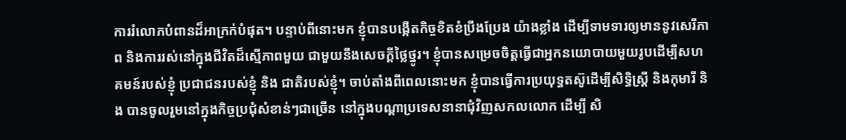ការរំលោភបំពានដ៏អាក្រក់បំផុត។ បន្ទាប់ពីនោះមក ខ្ញុំបានបង្កើតកិច្ចខិតខំប្រឹងប្រែង យ៉ាងខ្លាំង ដើម្បីទាមទារឲ្យមាននូវសេរីភាព និងការរស់នៅក្នុងជីវិតដ៏ស្មើភាពមួយ ជាមួយនឹងសេចក្តីថ្លៃថ្នូរ។ ខ្ញុំបានសម្រេចចិត្តធ្វើជាអ្នកនយោបាយមួយរូបដើម្បីសហគមន៍របស់ខ្ញុំ ប្រជាជនរបស់ខ្ញុំ និង ជាតិរបស់ខ្ញុំ។ ចាប់តាំងពីពេលនោះមក ខ្ញុំបានធ្វើការប្រយុទ្ធតស៊ូដើម្បីសិទ្ធិស្ត្រី និងកុមារី និង បានចូលរួមនៅក្នុងកិច្ចប្រជុំសំខាន់ៗជាច្រើន នៅក្នុងបណ្តាប្រទេសនានាជុំវិញសកលលោក ដើម្បី សិ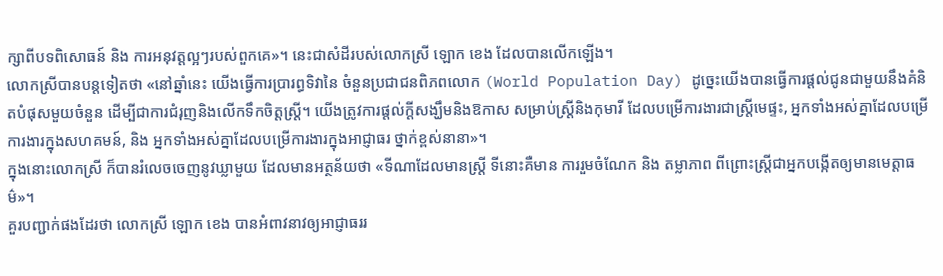ក្សាពីបទពិសោធន៍ និង ការអនុវត្តល្អៗរបស់ពួកគេ»។ នេះជាសំដីរបស់លោកស្រី ឡោក ខេង ដែលបានលើកឡើង។
លោកស្រីបានបន្តទៀតថា «នៅឆ្នាំនេះ យើងធ្វើការប្រារព្ធទិវានៃ ចំនួនប្រជាជនពិភពលោក (World Population Day) ដូច្នេះយើងបានធ្វើការផ្តល់ជូនជាមួយនឹងគំនិតបំផុសមួយចំនួន ដើម្បីជាការជំរុញនិងលើកទឹកចិត្តស្ត្រី។ យើងត្រូវការផ្តល់ក្តីសង្ឃឹមនិងឱកាស សម្រាប់ស្ត្រីនិងកុមារី ដែលបម្រើការងារជាស្ត្រីមេផ្ទះ, អ្នកទាំងអស់គ្នាដែលបម្រើការងារក្នុងសហគមន៍, និង អ្នកទាំងអស់គ្នាដែលបម្រើការងារក្នុងអាជ្ញាធរ ថ្នាក់ខ្ពស់នានា»។
ក្នុងនោះលោកស្រី ក៏បានរំលេចចេញនូវឃ្លាមួយ ដែលមានអត្ថន័យថា «ទីណាដែលមានស្ត្រី ទីនោះគឺមាន ការរួមចំណែក និង តម្លាភាព ពីព្រោះស្ត្រីជាអ្នកបង្កើតឲ្យមានមេត្តាធម៌»។
គួរបញ្ជាក់ផងដែរថា លោកស្រី ឡោក ខេង បានអំពាវនាវឲ្យអាជ្ញាធររ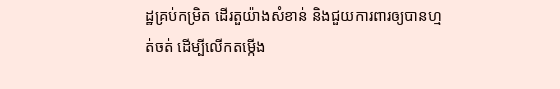ដ្ឋគ្រប់កម្រិត ដើរតួយ៉ាងសំខាន់ និងជួយការពារឲ្យបានហ្មត់ចត់ ដើម្បីលើកតម្កើង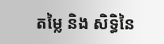តម្លៃ និង សិទ្ធិនៃ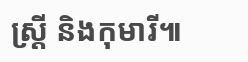ស្ត្រី និងកុមារី៕